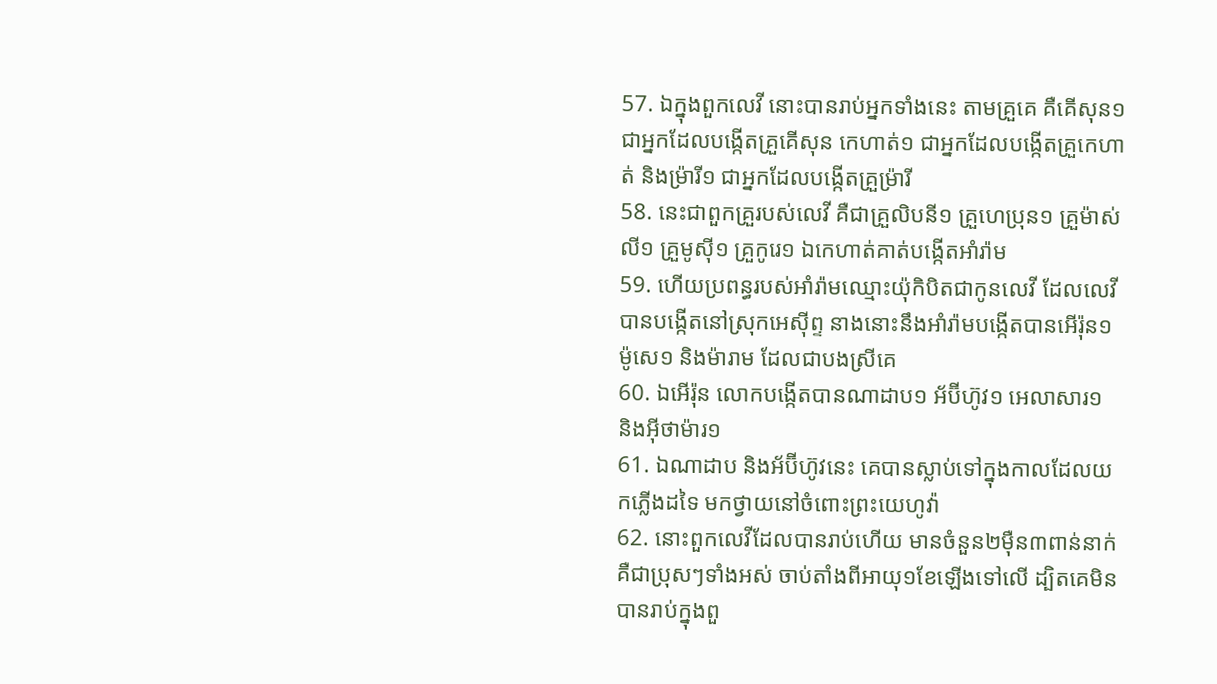57. ឯក្នុងពួកលេវី នោះបានរាប់អ្នកទាំងនេះ តាមគ្រួគេ គឺគើសុន១ ជាអ្នកដែលបង្កើតគ្រួគើសុន កេហាត់១ ជាអ្នកដែលបង្កើតគ្រួកេហាត់ និងម្រ៉ារី១ ជាអ្នកដែលបង្កើតគ្រួម្រ៉ារី
58. នេះជាពួកគ្រួរបស់លេវី គឺជាគ្រួលិបនី១ គ្រួហេប្រុន១ គ្រួម៉ាស់លី១ គ្រួមូស៊ី១ គ្រួកូរេ១ ឯកេហាត់គាត់បង្កើតអាំរ៉ាម
59. ហើយប្រពន្ធរបស់អាំរ៉ាមឈ្មោះយ៉ុកិបិតជាកូនលេវី ដែលលេវីបានបង្កើតនៅស្រុកអេស៊ីព្ទ នាងនោះនឹងអាំរ៉ាមបង្កើតបានអើរ៉ុន១ ម៉ូសេ១ និងម៉ារាម ដែលជាបងស្រីគេ
60. ឯអើរ៉ុន លោកបង្កើតបានណាដាប១ អ័ប៊ីហ៊ូវ១ អេលាសារ១ និងអ៊ីថាម៉ារ១
61. ឯណាដាប និងអ័ប៊ីហ៊ូវនេះ គេបានស្លាប់ទៅក្នុងកាលដែលយកភ្លើងដទៃ មកថ្វាយនៅចំពោះព្រះយេហូវ៉ា
62. នោះពួកលេវីដែលបានរាប់ហើយ មានចំនួន២ម៉ឺន៣ពាន់នាក់ គឺជាប្រុសៗទាំងអស់ ចាប់តាំងពីអាយុ១ខែឡើងទៅលើ ដ្បិតគេមិនបានរាប់ក្នុងពួ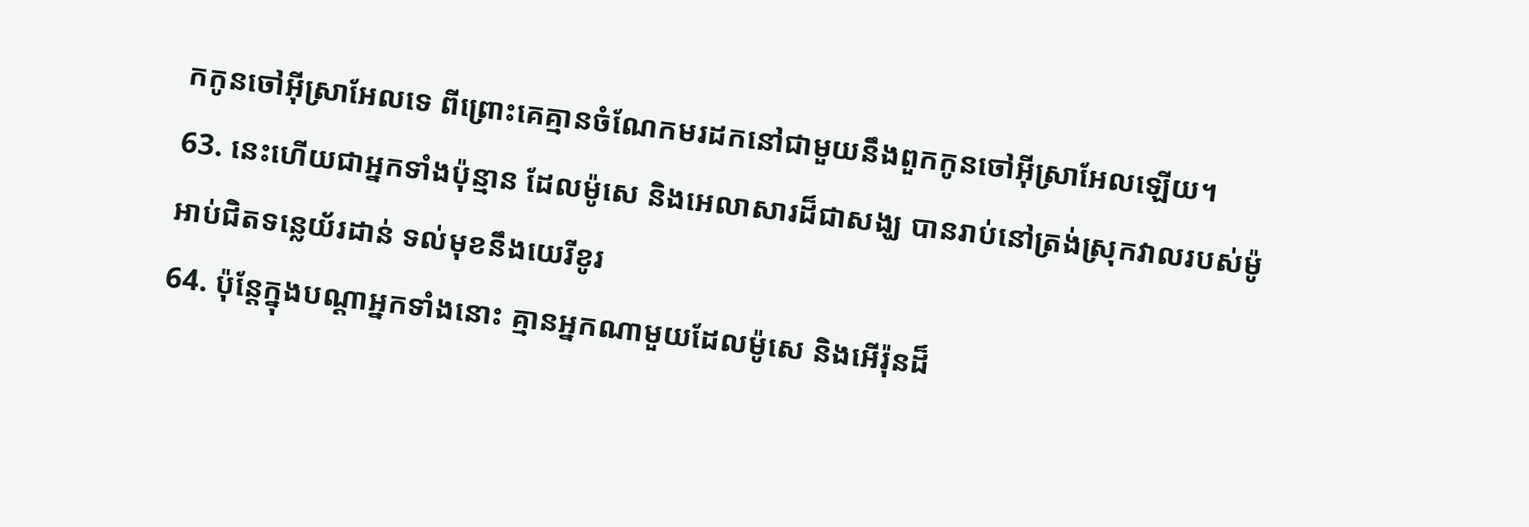កកូនចៅអ៊ីស្រាអែលទេ ពីព្រោះគេគ្មានចំណែកមរដកនៅជាមួយនឹងពួកកូនចៅអ៊ីស្រាអែលឡើយ។
63. នេះហើយជាអ្នកទាំងប៉ុន្មាន ដែលម៉ូសេ និងអេលាសារដ៏ជាសង្ឃ បានរាប់នៅត្រង់ស្រុកវាលរបស់ម៉ូអាប់ជិតទន្លេយ័រដាន់ ទល់មុខនឹងយេរីខូរ
64. ប៉ុន្តែក្នុងបណ្តាអ្នកទាំងនោះ គ្មានអ្នកណាមួយដែលម៉ូសេ និងអើរ៉ុនដ៏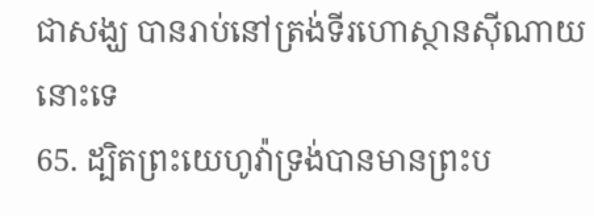ជាសង្ឃ បានរាប់នៅត្រង់ទីរហោស្ថានស៊ីណាយនោះទេ
65. ដ្បិតព្រះយេហូវ៉ាទ្រង់បានមានព្រះប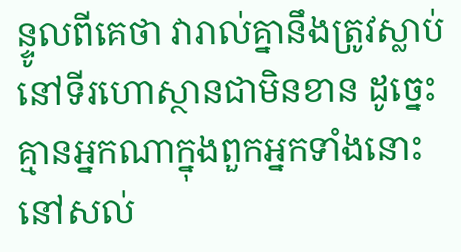ន្ទូលពីគេថា វារាល់គ្នានឹងត្រូវស្លាប់នៅទីរហោស្ថានជាមិនខាន ដូច្នេះ គ្មានអ្នកណាក្នុងពួកអ្នកទាំងនោះនៅសល់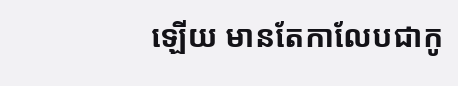ឡើយ មានតែកាលែបជាកូ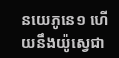នយេភូនេ១ ហើយនឹងយ៉ូស្វេជា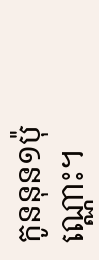កូននុន១ប៉ុណ្ណោះ។